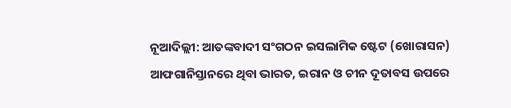ନୂଆଦିଲ୍ଲୀ: ଆତଙ୍କବାଦୀ ସଂଗଠନ ଇସଲାମିକ ଷ୍ଟେଟ (ଖୋରାସନ) ଆଫଗାନିସ୍ତାନରେ ଥିବା ଭାରତ, ଇରାନ ଓ ଚୀନ ଦୂତାବସ ଉପରେ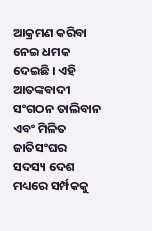ଆକ୍ରମଣ କରିବା ନେଇ ଧମକ ଦେଇଛି । ଏହି ଆତଙ୍କବାଦୀ ସଂଗଠନ ତାଲିବାନ ଏବଂ ମିଳିତ ଜାତିସଂଘର ସଦସ୍ୟ ଦେଶ ମଧ୍ୟରେ ସର୍ମ୍ପକକୁ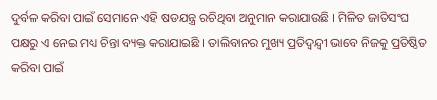ଦୁର୍ବଳ କରିବା ପାଇଁ ସେମାନେ ଏହି ଷଡଯନ୍ତ୍ର ରଚିଥିବା ଅନୁମାନ କରାଯାଉଛି । ମିଳିତ ଜାତିସଂଘ ପକ୍ଷରୁ ଏ ନେଇ ମଧ୍ୟ ଚିନ୍ତା ବ୍ୟକ୍ତ କରାଯାଇଛି । ତାଲିବାନର ମୁଖ୍ୟ ପ୍ରତିଦ୍ୱନ୍ଦ୍ୱୀ ଭାବେ ନିଜକୁ ପ୍ରତିଷ୍ଠିତ କରିବା ପାଇଁ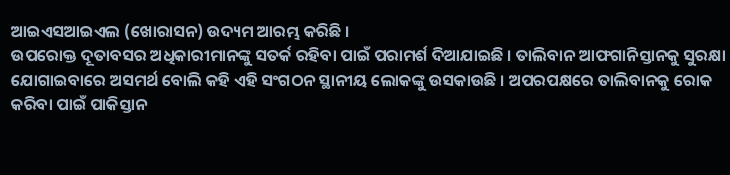ଆଇଏସଆଇଏଲ (ଖୋରାସନ) ଉଦ୍ୟମ ଆରମ୍ଭ କରିଛି ।
ଉପରୋକ୍ତ ଦୂତାବସର ଅଧିକାରୀମାନଙ୍କୁ ସତର୍କ ରହିବା ପାଇଁ ପରାମର୍ଶ ଦିଆଯାଇଛି । ତାଲିବାନ ଆଫଗାନିସ୍ତାନକୁ ସୁରକ୍ଷା ଯୋଗାଇବାରେ ଅସମର୍ଥ ବୋଲି କହି ଏହି ସଂଗଠନ ସ୍ଥାନୀୟ ଲୋକଙ୍କୁ ଉସକାଉଛି । ଅପରପକ୍ଷରେ ତାଲିବାନକୁ ରୋକ କରିବା ପାଇଁ ପାକିସ୍ତାନ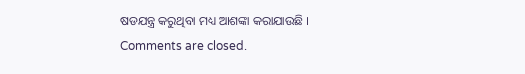ଷଡଯନ୍ତ୍ର କରୁଥିବା ମଧ୍ୟ ଆଶଙ୍କା କରାଯାଉଛି ।
Comments are closed.